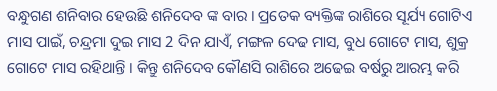ବନ୍ଧୁଗଣ ଶନିବାର ହେଉଛି ଶନିଦେବ ଙ୍କ ବାର । ପ୍ରତେକ ବ୍ୟକ୍ତିଙ୍କ ରାଶିରେ ସୂର୍ଯ୍ୟ ଗୋଟିଏ ମାସ ପାଇଁ, ଚନ୍ଦ୍ରମା ଦୁଇ ମାସ 2 ଦିନ ଯାଏଁ, ମଙ୍ଗଳ ଦେଢ ମାସ, ବୁଧ ଗୋଟେ ମାସ, ଶୁକ୍ର ଗୋଟେ ମାସ ରହିଥାନ୍ତି । କିନ୍ତୁ ଶନିଦେବ କୌଣସି ରାଶିରେ ଅଢେଇ ବର୍ଷରୁ ଆରମ୍ଭ କରି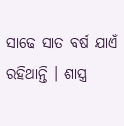ସାଢେ ସାତ ବର୍ଷ ଯାଏଁ ରହିଥାନ୍ତି । ଶାସ୍ତ୍ର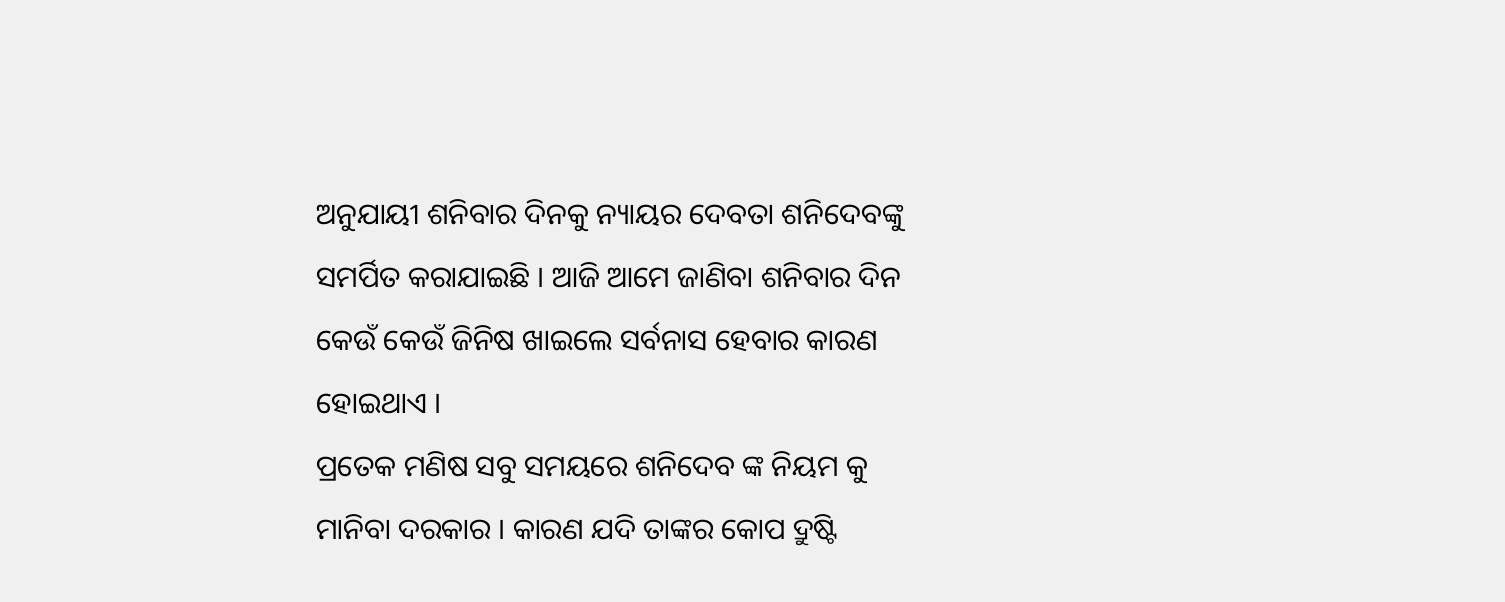ଅନୁଯାୟୀ ଶନିବାର ଦିନକୁ ନ୍ୟାୟର ଦେବତା ଶନିଦେବଙ୍କୁ ସମର୍ପିତ କରାଯାଇଛି । ଆଜି ଆମେ ଜାଣିବା ଶନିବାର ଦିନ କେଉଁ କେଉଁ ଜିନିଷ ଖାଇଲେ ସର୍ବନାସ ହେବାର କାରଣ ହୋଇଥାଏ ।
ପ୍ରତେକ ମଣିଷ ସବୁ ସମୟରେ ଶନିଦେବ ଙ୍କ ନିୟମ କୁ ମାନିବା ଦରକାର । କାରଣ ଯଦି ତାଙ୍କର କୋପ ଦ୍ରୁଷ୍ଟି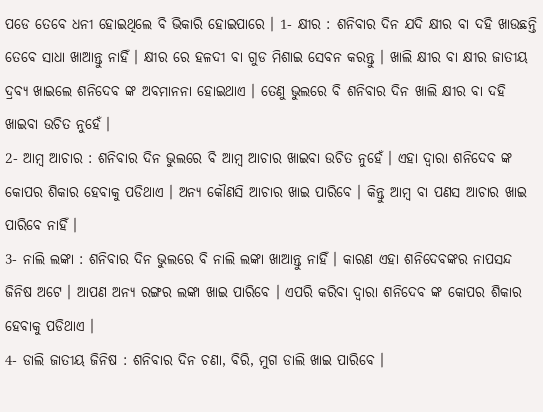ପଡେ ତେବେ ଧନୀ ହୋଇଥିଲେ ବି ଭିକାରି ହୋଇପାରେ । 1- କ୍ଷୀର : ଶନିବାର ଦିନ ଯଦି କ୍ଷୀର ବା ଦହି ଖାଉଛନ୍ତି ତେବେ ସାଧା ଖାଆନ୍ତୁ ନାହିଁ । କ୍ଷୀର ରେ ହଳଦୀ ବା ଗୁଡ ମିଶାଇ ସେବନ କରନ୍ତୁ । ଖାଲି କ୍ଷୀର ବା କ୍ଷୀର ଜାତୀୟ ଦ୍ରବ୍ଯ ଖାଇଲେ ଶନିଦେବ ଙ୍କ ଅବମାନନା ହୋଇଥାଏ । ତେଣୁ ଭୁଲରେ ବି ଶନିବାର ଦିନ ଖାଲି କ୍ଷୀର ବା ଦହି ଖାଇବା ଉଚିତ ନୁହେଁ ।
2- ଆମ୍ବ ଆଚାର : ଶନିବାର ଦିନ ଭୁଲରେ ବି ଆମ୍ବ ଆଚାର ଖାଇବା ଉଚିତ ନୁହେଁ । ଏହା ଦ୍ଵାରା ଶନିଦେବ ଙ୍କ କୋପର ଶିକାର ହେବାକୁ ପଡିଥାଏ । ଅନ୍ୟ କୌଣସି ଆଚାର ଖାଇ ପାରିବେ । କିନ୍ତୁ ଆମ୍ବ ବା ପଣସ ଆଚାର ଖାଇ ପାରିବେ ନାହିଁ ।
3- ନାଲି ଲଙ୍କା : ଶନିବାର ଦିନ ଭୁଲରେ ବି ନାଲି ଲଙ୍କା ଖାଆନ୍ତୁ ନାହିଁ । କାରଣ ଏହା ଶନିଦେବଙ୍କର ନାପସନ୍ଦ ଜିନିଷ ଅଟେ । ଆପଣ ଅନ୍ୟ ରଙ୍ଗର ଲଙ୍କା ଖାଇ ପାରିବେ । ଏପରି କରିବା ଦ୍ଵାରା ଶନିଦେବ ଙ୍କ କୋପର ଶିକାର ହେବାକୁ ପଡିଥାଏ ।
4- ଡାଲି ଜାତୀୟ ଜିନିଷ : ଶନିବାର ଦିନ ଚଣା, ବିରି, ମୁଗ ଡାଲି ଖାଇ ପାରିବେ ।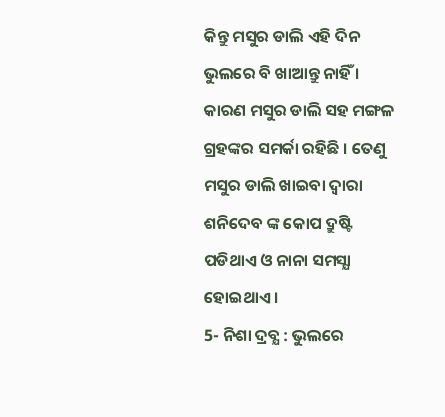କିନ୍ତୁ ମସୁର ଡାଲି ଏହି ଦିନ ଭୁଲରେ ବି ଖାଆନ୍ତୁ ନାହିଁ । କାରଣ ମସୁର ଡାଲି ସହ ମଙ୍ଗଳ ଗ୍ରହଙ୍କର ସମର୍କା ରହିଛି । ତେଣୁ ମସୁର ଡାଲି ଖାଇବା ଦ୍ଵାରା ଶନିଦେବ ଙ୍କ କୋପ ଦ୍ରୁଷ୍ଟି ପଡିଥାଏ ଓ ନାନା ସମସ୍ଯା ହୋଇଥାଏ ।
5- ନିଶା ଦ୍ରବ୍ଯ : ଭୁଲରେ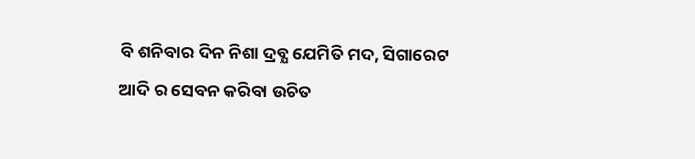ବି ଶନିବାର ଦିନ ନିଶା ଦ୍ରବ୍ଯ ଯେମିତି ମଦ, ସିଗାରେଟ ଆଦି ର ସେବନ କରିବା ଉଚିତ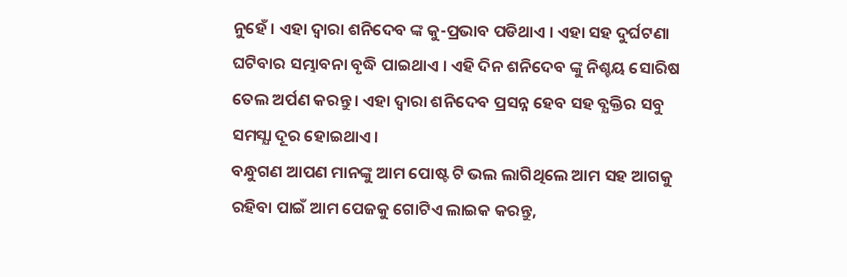ନୁହେଁ । ଏହା ଦ୍ଵାରା ଶନିଦେବ ଙ୍କ କୁ-ପ୍ରଭାବ ପଡିଥାଏ । ଏହା ସହ ଦୁର୍ଘଟଣା ଘଟିବାର ସମ୍ଭାବନା ବୃଦ୍ଧି ପାଇଥାଏ । ଏହି ଦିନ ଶନିଦେବ ଙ୍କୁ ନିଶ୍ଚୟ ସୋରିଷ ତେଲ ଅର୍ପଣ କରନ୍ତୁ । ଏହା ଦ୍ଵାରା ଶନିଦେବ ପ୍ରସନ୍ନ ହେବ ସହ ବ୍ଯକ୍ତିର ସବୁ ସମସ୍ଯା ଦୂର ହୋଇଥାଏ ।
ବନ୍ଧୁଗଣ ଆପଣ ମାନଙ୍କୁ ଆମ ପୋଷ୍ଟ ଟି ଭଲ ଲାଗିଥିଲେ ଆମ ସହ ଆଗକୁ ରହିବା ପାଇଁ ଆମ ପେଜକୁ ଗୋଟିଏ ଲାଇକ କରନ୍ତୁ,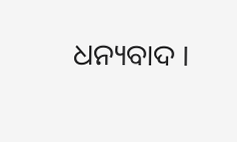ଧନ୍ୟବାଦ ।